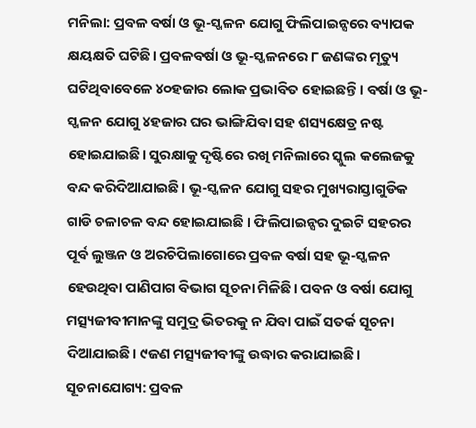ମନିଲା: ପ୍ରବଳ ବର୍ଷା ଓ ଭୂ-ସ୍ଖଳନ ଯୋଗୁ ଫିଲିପାଇନ୍ସରେ ବ୍ୟାପକ କ୍ଷୟକ୍ଷତି ଘଟିଛି। ପ୍ରବଳବର୍ଷା ଓ ଭୂ-ସ୍ଖଳନରେ ୮ ଜଣଙ୍କର ମୃତ୍ୟୁ ଘଟିଥିବାବେଳେ ୪୦ହଜାର ଲୋକ ପ୍ରଭାବିତ ହୋଇଛନ୍ତି। ବର୍ଷା ଓ ଭୂ-ସ୍ଖଳନ ଯୋଗୁ ୪ହଜାର ଘର ଭାଙ୍ଗିଯିବା ସହ ଶସ୍ୟକ୍ଷେତ୍ର ନଷ୍ଟ ହୋଇଯାଇଛି। ସୁରକ୍ଷାକୁ ଦୃଷ୍ଟିରେ ରଖି ମନିଲାରେ ସ୍କୁଲ କଲେଜକୁ ବନ୍ଦ କରିଦିଆଯାଇଛି। ଭୂ-ସ୍ଖଳନ ଯୋଗୁ ସହର ମୁଖ୍ୟରାସ୍ତାଗୁଡିକ ଗାଡି ଚଳାଚଳ ବନ୍ଦ ହୋଇଯାଇଛି । ଫିଲିପାଇନ୍ସର ଦୁଇଟି ସହରର ପୂର୍ବ ଲୁଞ୍ଜନ ଓ ଅରଚିପିଲାଗୋରେ ପ୍ରବଳ ବର୍ଷା ସହ ଭୂ-ସ୍ଖଳନ ହେଉଥିବା ପାଣିପାଗ ବିଭାଗ ସୂଚନା ମିଳିଛି। ପବନ ଓ ବର୍ଷା ଯୋଗୁ ମତ୍ସ୍ୟଜୀବୀମାନଙ୍କୁ ସମୁଦ୍ର ଭିତରକୁ ନ ଯିବା ପାଇଁ ସତର୍କ ସୂଚନା ଦିଆଯାଇଛି। ୯ଜଣ ମତ୍ସ୍ୟଜୀବୀଙ୍କୁ ଉଦ୍ଧାର କରାଯାଇଛି।
ସୂଚନାଯୋଗ୍ୟ: ପ୍ରବଳ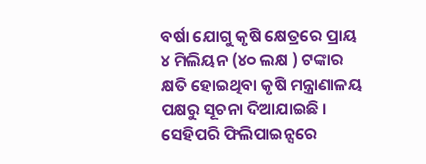ବର୍ଷା ଯୋଗୁ କୃଷି କ୍ଷେତ୍ରରେ ପ୍ରାୟ ୪ ମିଲିୟନ (୪୦ ଲକ୍ଷ ) ଟଙ୍କାର କ୍ଷତି ହୋଇଥିବା କୃଷି ମନ୍ତ୍ରାଣାଳୟ ପକ୍ଷରୁ ସୂଚନା ଦିଆଯାଇଛି । ସେହିପରି ଫିଲିପାଇନ୍ସରେ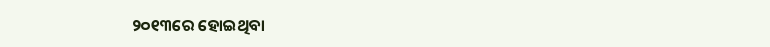୨୦୧୩ରେ ହୋଇଥିବା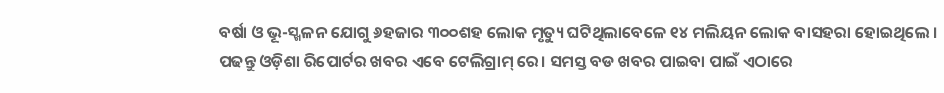ବର୍ଷା ଓ ଭୂ-ସ୍ଖଳନ ଯୋଗୁ ୬ହଜାର ୩୦୦ଶହ ଲୋକ ମୃତ୍ୟୁ ଘଟିଥିଲାବେଳେ ୧୪ ମଲିୟନ ଲୋକ ବାସହରା ହୋଇଥିଲେ ।
ପଢନ୍ତୁ ଓଡ଼ିଶା ରିପୋର୍ଟର ଖବର ଏବେ ଟେଲିଗ୍ରାମ୍ ରେ। ସମସ୍ତ ବଡ ଖବର ପାଇବା ପାଇଁ ଏଠାରେ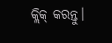କ୍ଲିକ୍ କରନ୍ତୁ।